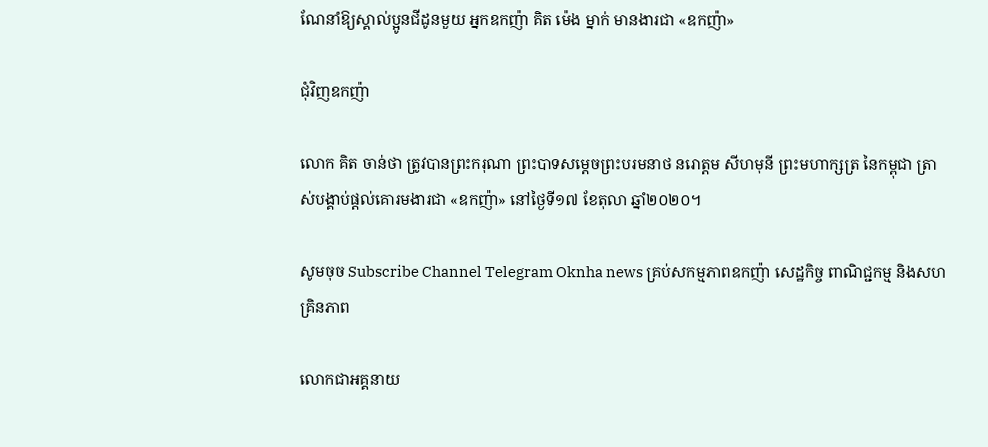ណែនាំឱ្យស្គាល់ប្អូនជីដូនមួយ អ្នកឧកញ៉ា គិត ម៉េង ម្នាក់ មានងារជា «ឧកញ៉ា»

ជុំវិញឧកញ៉ា

លោក គិត ចាន់ថា ត្រូវបានព្រះករុណា ព្រះបាទសម្ដេចព្រះបរមនាថ នរោត្ដម សីហមុនី ព្រះមហាក្សត្រ នៃកម្ពុជា ត្រាស់បង្គាប់ផ្ដល់គោរមងារជា «ឧកញ៉ា» នៅថ្ងៃទី១៧ ខែតុលា ឆ្នាំ២០២០។

សូមចុច Subscribe Channel Telegram Oknha news គ្រប់សកម្មភាពឧកញ៉ា សេដ្ឋកិច្ច ពាណិជ្ជកម្ម និងសហគ្រិនភាព

លោកជាអគ្គនាយ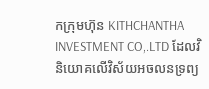កក្រុមហ៊ុន KITHCHANTHA INVESTMENT CO,.LTD ដែលវិនិយោគលើវិស័យអចលនទ្រព្យ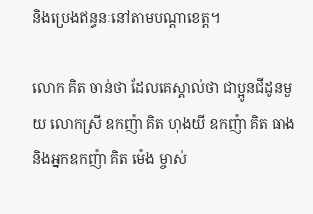និងប្រេងឥន្ធនៈនៅតាមបណ្តាខេត្ត។

លោក គិត ចាន់ថា ដែលគេស្គាល់ថា ជាប្អូនជីដូនមួយ លោកស្រី ឧកញ៉ា គិត ហុងយី ឧកញ៉ា គិត ធាង និងអ្នកឧកញ៉ា គិត ម៉េង ម្ចាស់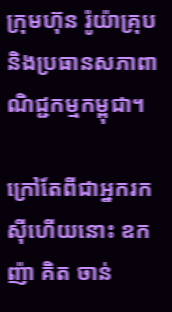ក្រុមហ៊ុន រ៉ូយ៉ាគ្រុប និងប្រធានសភាពាណិជ្ជកម្មកម្ពុជា។

ក្រៅតែពីជាអ្នករកស៊ីហើយនោះ ឧកញ៉ា គិត ចាន់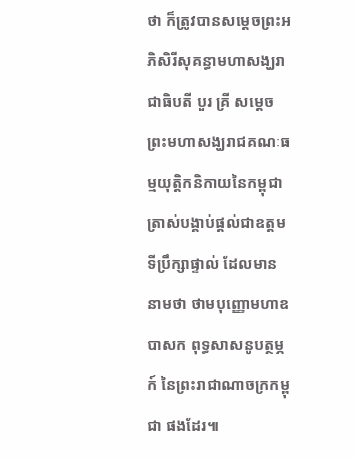ថា ក៏ត្រូវបានសម្តេចព្រះអភិសិរីសុគន្ធាមហាសង្ឃរាជាធិបតី បួរ គ្រី សម្តេចព្រះមហាសង្ឃរាជគណៈធម្មយុត្តិកនិកាយនៃកម្ពុជា ត្រាស់បង្គាប់ផ្តល់ជាឧត្តមទីប្រឹក្សាផ្ទាល់ ដែលមាននាមថា ថាមបុញ្ញោមហាឧបាសក ពុទ្ធសាសនូបត្ថម្ភក៍ នៃព្រះរាជាណាចក្រកម្ពុជា ផងដែរ៕